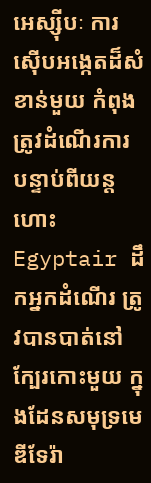អេស្ស៊ីបៈ ការស៊ើបអង្កេតដ៏សំខាន់មួយ កំពុងត្រូវដំណើរការ បន្ទាប់ពីយន្តហោះ Egyptair ដឹកអ្នកដំណើរ ត្រូវបានបាត់នៅក្បែរកោះមួយ ក្នុងដែនសមុទ្រមេឌីទែរ៉ា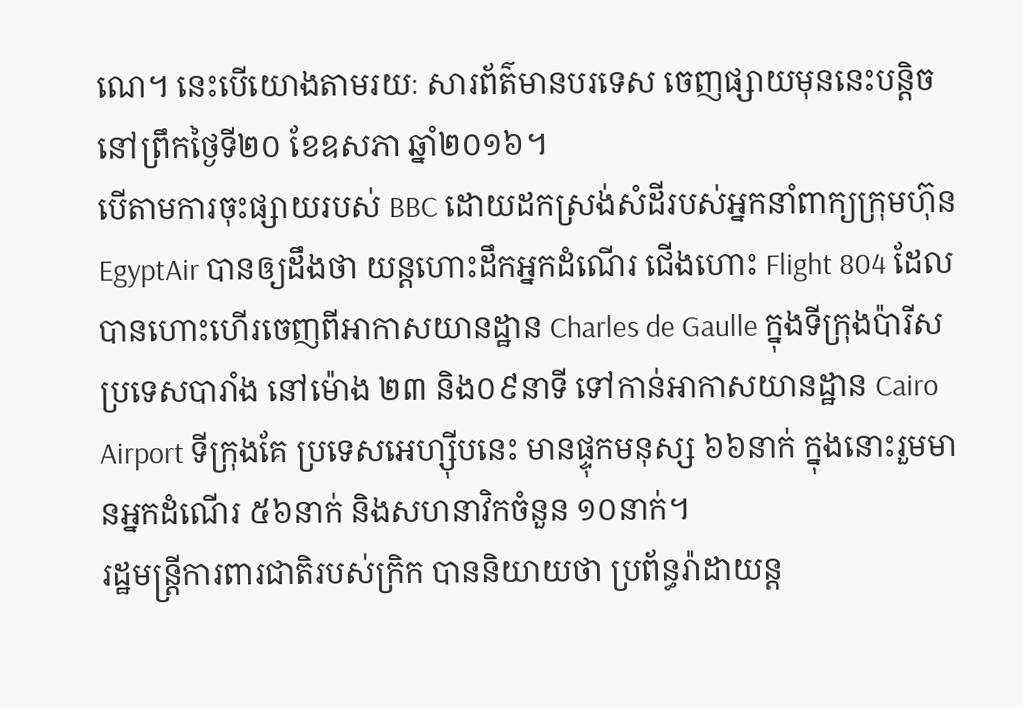ណេ។ នេះបើយោងតាមរយៈ សារព័ត៌មានបរទេស ចេញផ្សាយមុននេះបន្តិច នៅព្រឹកថ្ងៃទី២០ ខែឧសភា ឆ្នាំ២០១៦។
បើតាមការចុះផ្សាយរបស់ BBC ដោយដកស្រង់សំដីរបស់អ្នកនាំពាក្យក្រុមហ៊ុន EgyptAir បានឲ្យដឹងថា យន្តហោះដឹកអ្នកដំណើរ ជើងហោះ Flight 804 ដែលបានហោះហើរចេញពីអាកាសយានដ្ឋាន Charles de Gaulle ក្នុងទីក្រុងប៉ារីស ប្រទេសបារាំង នៅម៉ោង ២៣ និង០៩នាទី ទៅកាន់អាកាសយានដ្ឋាន Cairo Airport ទីក្រុងគែ ប្រទេសអេហ្ស៊ីបនេះ មានផ្ទុកមនុស្ស ៦៦នាក់ ក្នុងនោះរួមមានអ្នកដំណើរ ៥៦នាក់ និងសហនាវិកចំនួន ១០នាក់។
រដ្ឋមន្ត្រីការពារជាតិរបស់ក្រិក បាននិយាយថា ប្រព័ន្ធរ៉ាដាយន្ត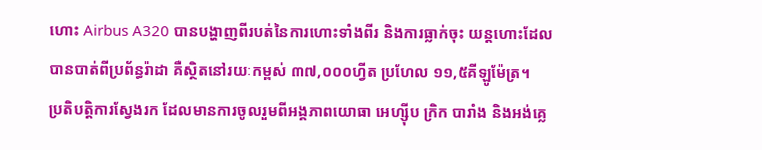ហោះ Airbus A320 បានបង្ហាញពីរបត់នៃការហោះទាំងពីរ និងការធ្លាក់ចុះ យន្តហោះដែលបានបាត់ពីប្រព័ន្ធរ៉ាដា គឺស្ថិតនៅរយៈកម្ពស់ ៣៧,០០០ហ្វីត ប្រហែល ១១,៥គីឡូម៉ែត្រ។
ប្រតិបត្ដិការស្វែងរក ដែលមានការចូលរួមពីអង្គភាពយោធា អេហ្ស៊ីប ក្រិក បារាំង និងអង់គ្លេ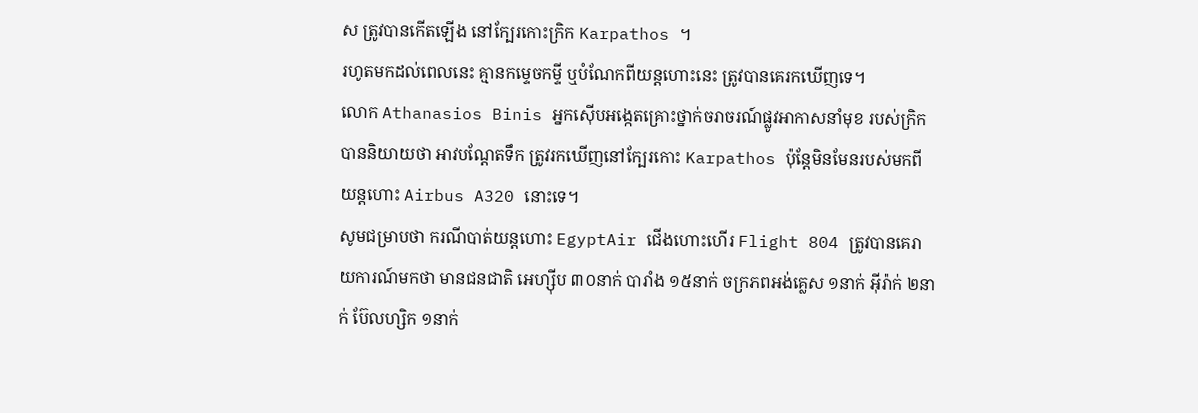ស ត្រូវបានកើតឡើង នៅក្បែរកោះក្រិក Karpathos ។
រហូតមកដល់ពេលនេះ គ្មានកម្ទេចកម្ទី ឬបំណែកពីយន្តហោះនេះ ត្រូវបានគេរកឃើញទេ។
លោក Athanasios Binis អ្នកស៊ើបអង្កេតគ្រោះថ្នាក់ចរាចរណ៍ផ្លូវអាកាសនាំមុខ របស់ក្រិក បាននិយាយថា អាវបណ្ដែតទឹក ត្រូវរកឃើញនៅក្បែរកោះ Karpathos ប៉ុន្តែមិនមែនរបស់មកពីយន្តហោះ Airbus A320 នោះទេ។
សូមជម្រាបថា ករណីបាត់យន្តហោះ EgyptAir ជើងហោះហើរ Flight 804 ត្រូវបានគេរាយការណ៍មកថា មានជនជាតិ អេហ្ស៊ីប ៣០នាក់ បារាំង ១៥នាក់ ចក្រភពអង់គ្លេស ១នាក់ អ៊ីរ៉ាក់ ២នាក់ ប៊ែលហ្សិក ១នាក់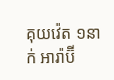គុយវ៉េត ១នាក់ អារ៉ាប៊ី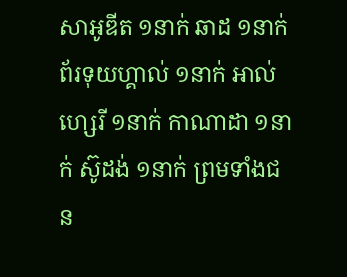សាអូឌីត ១នាក់ ឆាដ ១នាក់ ព័រទុយហ្គាល់ ១នាក់ អាល់ហ្សេរី ១នាក់ កាណាដា ១នាក់ ស៊ូដង់ ១នាក់ ព្រមទាំងជន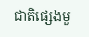ជាតិផ្សេងមួ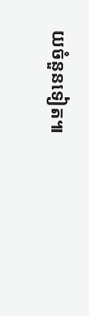យចំនួនទៀត៕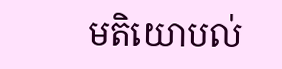មតិយោបល់